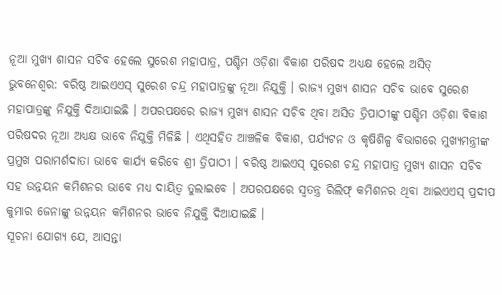ନୂଆ ମୁଖ୍ୟ ଶାସନ ସଚିବ ହେଲେ ସୁରେଶ ମହାପାତ୍ର, ପଶ୍ଚିମ ଓଡ଼ିଶା ବିକାଶ ପରିଷଦ ଅଧ୍ୟକ୍ଷ ହେଲେ ଅସିତ୍
ଭୁବନେଶ୍ୱର: ବରିଷ୍ଠ ଆଇଏଏସ୍ ସୁରେଶ ଚନ୍ଦ୍ର ମହାପାତ୍ରଙ୍କୁ ନୂଆ ନିଯୁକ୍ତି । ରାଜ୍ୟ ମୁଖ୍ୟ ଶାସନ ସଚିବ ଭାବେ ସୁରେଶ ମହାପାତ୍ରଙ୍କୁ ନିଯୁକ୍ତି ଦିଆଯାଇଛି । ଅପରପକ୍ଷରେ ରାଜ୍ୟ ମୁଖ୍ୟ ଶାସନ ସଚିବ ଥିବା ଅସିତ ତ୍ରିପାଠୀଙ୍କୁ ପଶ୍ଚିମ ଓଡ଼ିଶା ବିକାଶ ପରିଷଦର ନୂଆ ଅଧ୍ୟକ୍ଷ ଭାବେ ନିଯୁକ୍ତି ମିଳିଛି । ଏଥିସହିତ ଆଞ୍ଚଳିକ ବିକାଶ, ପର୍ଯ୍ୟଟନ ଓ କୃଷିଶିଳ୍ପ ବିଭାଗରେ ମୁଖ୍ୟମନ୍ତ୍ରୀଙ୍କ ପ୍ରମୁଖ ପରାମର୍ଶଦାତା ଭାବେ କାର୍ଯ୍ୟ କରିବେ ଶ୍ରୀ ତ୍ରିପାଠୀ । ବରିଷ୍ଠ ଆଇଏସ୍ ସୁରେଶ ଚନ୍ଦ୍ର ମହାପାତ୍ର ମୁଖ୍ୟ ଶାସନ ସଚିବ ସହ ଉନ୍ନୟନ କମିଶନର ଭାବେ ମଧ୍ୟ ଦାୟିତ୍ୱ ତୁଲାଇବେ । ଅପରପକ୍ଷରେ ସ୍ୱତନ୍ତ୍ର ରିଲିଫ୍ କମିଶନର ଥିବା ଆଇଏଏସ୍ ପ୍ରଦୀପ କୁମାର ଜେନାଙ୍କୁ ଉନ୍ନୟନ କମିଶନର ଭାବେ ନିଯୁକ୍ତି ଦିଆଯାଇଛି ।
ସୂଚନା ଯୋଗ୍ୟ ଯେ, ଆସନ୍ତା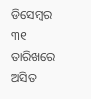ଡିସେମ୍ୱର ୩୧ ତାରିଖରେ ଅସିତ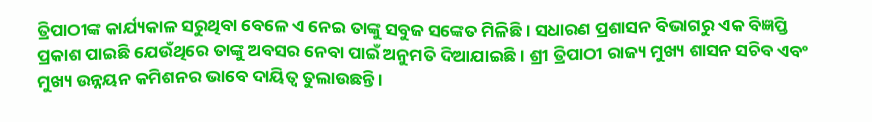ତ୍ରିପାଠୀଙ୍କ କାର୍ଯ୍ୟକାଳ ସରୁଥିବା ବେଳେ ଏ ନେଇ ତାଙ୍କୁ ସବୁଜ ସଙ୍କେତ ମିଳିଛି । ସଧାରଣ ପ୍ରଶାସନ ବିଭାଗରୁ ଏକ ବିଜ୍ଞପ୍ତି ପ୍ରକାଶ ପାଇଛି ଯେଉଁଥିରେ ତାଙ୍କୁ ଅବସର ନେବା ପାଇଁ ଅନୁମତି ଦିଆଯାଇଛି । ଶ୍ରୀ ତ୍ରିପାଠୀ ରାଜ୍ୟ ମୁଖ୍ୟ ଶାସନ ସଚିବ ଏବଂ ମୁଖ୍ୟ ଉନ୍ନୟନ କମିଶନର ଭାବେ ଦାୟିତ୍ୱ ତୁଲାଉଛନ୍ତି ।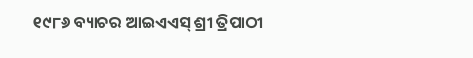୧୯୮୬ ବ୍ୟାଚର ଆଇଏଏସ୍ ଶ୍ରୀ ତ୍ରିପାଠୀ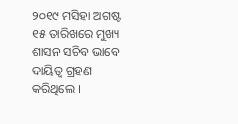୨୦୧୯ ମସିହା ଅଗଷ୍ଟ ୧୫ ତାରିଖରେ ମୁଖ୍ୟ ଶାସନ ସଚିବ ଭାବେ ଦାୟିତ୍ୱ ଗ୍ରହଣ କରିଥିଲେ ।